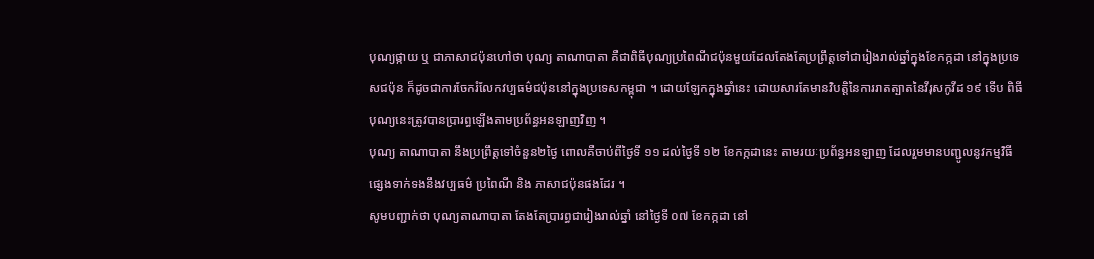បុណ្យផ្កាយ ឬ ជាភាសាជប៉ុនហៅថា បុណ្យ តាណាបាតា គឺជាពិធីបុណ្យប្រពៃណីជប៉ុនមួយដែលតែងតែប្រព្រឹត្តទៅជារៀងរាល់ឆ្នាំក្នុងខែកក្កដា នៅក្នុងប្រទេសជប៉ុន ក៏ដូចជាការចែករំលែកវប្បធម៌ជប៉ុននៅក្នុងប្រទេសកម្ពុជា ។ ដោយឡែកក្នុងឆ្នាំនេះ ដោយសារតែមានវិបត្តិនៃការរាតត្បាតនៃវីរុសកូវីដ ១៩ ទើប ពិធីបុណ្យនេះត្រូវបានប្រារព្ធឡើងតាមប្រព័ន្ធអនឡាញវិញ ។
បុណ្យ តាណាបាតា នឹងប្រព្រឹត្តទៅចំនួន២ថ្ងៃ ពោលគឺចាប់ពីថ្ងៃទី ១១ ដល់ថ្ងៃទី ១២ ខែកក្កដានេះ តាមរយៈប្រព័ន្ធអនឡាញ ដែលរួមមានបញ្ជូលនូវកម្មវិធីផ្សេងទាក់ទងនឹងវប្បធម៌ ប្រពៃណី និង ភាសាជប៉ុនផងដែរ ។
សូមបញ្ជាក់ថា បុណ្យតាណាបាតា តែងតែប្រារព្ធជារៀងរាល់ឆ្នាំ នៅថ្ងៃទី ០៧ ខែកក្កដា នៅ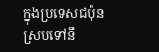ក្នុងប្រទេសជប៉ុន ស្របទៅនឹ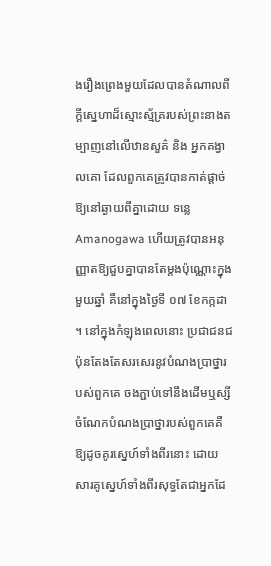ងរឿងព្រេងមួយដែលបានតំណាលពីក្តីស្នេហាដ៏ស្មោះស្ម័គ្ររបស់ព្រះនាងតម្បាញនៅលើឋានសួគ៌ និង អ្នកគង្វាលគោ ដែលពួកគេត្រូវបានកាត់ផ្តាច់ឱ្យនៅឆ្ងាយពីគ្នាដោយ ទន្លេ Amanogawa ហើយត្រូវបានអនុញ្ញាតឱ្យជួបគ្នាបានតែម្តងប៉ុណ្ណោះក្នុងមួយឆ្នាំ គឺនៅក្នុងថ្ងៃទី ០៧ ខែកក្កដា ។ នៅក្នុងកំឡុងពេលនោះ ប្រជាជនជប៉ុនតែងតែសរសេរនូវបំណងប្រាថ្នារបស់ពួកគេ ចងភ្ជាប់ទៅនឹងដើមឬស្សី ចំណែកបំណងប្រាថ្នារបស់ពួកគេគឺឱ្យដូចគូរស្នេហ៍ទាំងពីរនោះ ដោយសារគូស្នេហ៍ទាំងពីរសុទ្ធតែជាអ្នកដែ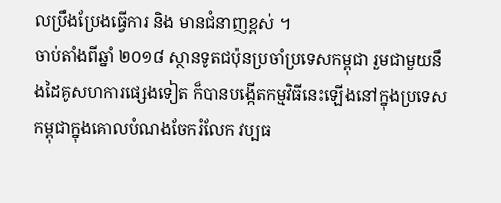លប្រឹងប្រែងធ្វើការ និង មានជំនាញខ្ពស់ ។
ចាប់តាំងពីឆ្នាំ ២០១៨ ស្ថានទូតជប៉ុនប្រចាំប្រទេសកម្ពុជា រួមជាមួយនឹងដៃគូសហការផ្សេងទៀត ក៏បានបង្កើតកម្មវិធីនេះឡើងនៅក្នុងប្រទេសកម្ពុជាក្នុងគោលបំណងចែករំលែក វប្បធ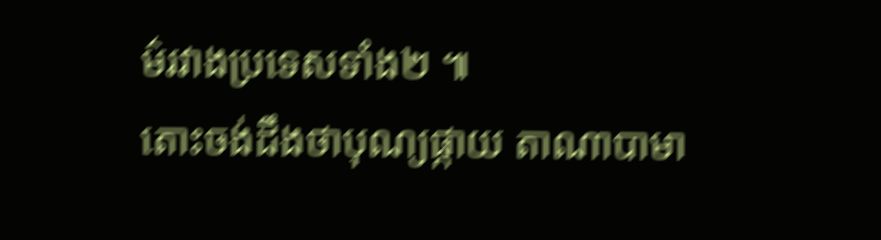ម៌រវាងប្រទេសទាំង២ ៕
តោះចង់ដឹងថាបុណ្យផ្កាយ តាណាបាមា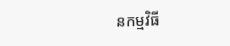នកម្មវិធី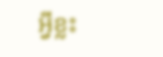អ្វីខ្លះ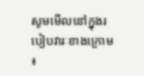សូមមើលនៅក្នុងរបៀបវារៈខាងក្រោម ៖